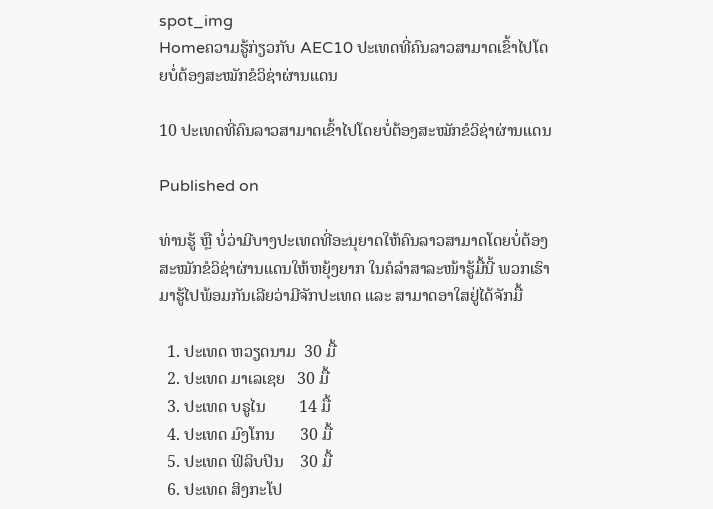spot_img
Homeຄວາມຮູ້ກ່ຽວກັບ AEC10 ປະເທດທີ່ຄົນລາວສາມາດເຂົ້າໄປໂດຍບໍ່ຕ້ອງສະໝັກຂໍວິຊ່າຜ່ານແດນ

10 ປະເທດທີ່ຄົນລາວສາມາດເຂົ້າໄປໂດຍບໍ່ຕ້ອງສະໝັກຂໍວິຊ່າຜ່ານແດນ

Published on

ທ່ານຮູ້ ຫຼື ບໍ່ວ່າມີບາງປະເທດທີ່ອະນຸຍາດໃຫ້ຄົນລາວສາມາດໂດຍບໍ່ຕ້ອງສະໝັກຂໍວິຊ່າຜ່ານແດນໃຫ້ຫຍຸ້ງຍາກ ໃນຄໍລຳສາລະໜ້າຮູ້ມື້ນີ້ ພວກເຮົາມາຮູ້ໄປພ້ອມກັນເລີຍວ່າມີຈັກປະເທດ ແລະ ສາມາດອາໃສຢູ່ໄດ້ຈັກມື້

  1. ປະເທດ ຫວຽດນາມ  30 ມື້
  2. ປະເທດ ມາເລເຊຍ   30 ມື້
  3. ປະເທດ ບຣູໄນ        14 ມື້
  4. ປະເທດ ມົງໂກນ      30 ມື້
  5. ປະເທດ ຟິລິບປິນ    30 ມື້
  6. ປະເທດ ສິງກະໂປ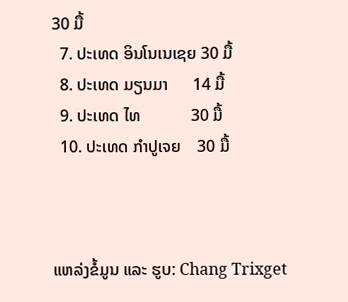30 ມື້
  7. ປະເທດ ອິນໂນເນເຊຍ 30 ມື້
  8. ປະເທດ ມຽນມາ      14 ມື້
  9. ປະເທດ ໄທ            30 ມື້
  10. ປະເທດ ກຳປູເຈຍ    30 ມື້



ແຫລ່ງຂໍ້ມູນ ແລະ ຮູບ: Chang Trixget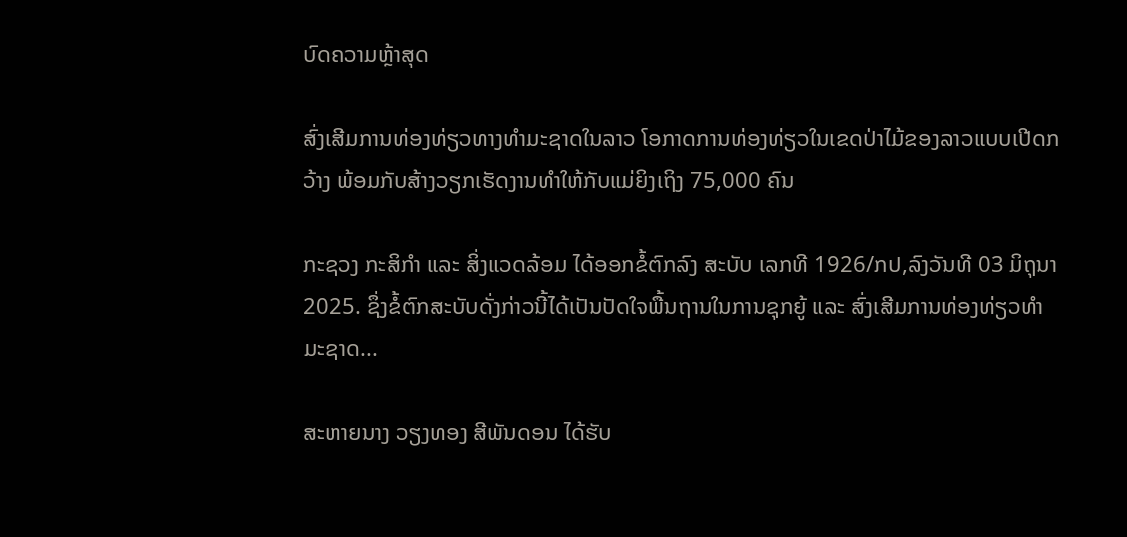ບົດຄວາມຫຼ້າສຸດ

ສົ່ງເສີມການທ່ອງທ່ຽວທາງທຳມະຊາດໃນລາວ ໂອກາດການທ່ອງທ່ຽວໃນເຂດປ່າໄມ້ຂອງລາວແບບເປີດກວ້າງ ພ້ອມກັບສ້າງວຽກເຮັດງານທຳໃຫ້ກັບແມ່ຍິງເຖິງ 75,000 ຄົນ

ກະຊວງ ກະສິກໍາ ແລະ ສິ່ງແວດລ້ອມ ໄດ້ອອກຂໍ້ຕົກລົງ ສະບັບ ເລກທີ 1926/ກປ,ລົງວັນທີ 03 ມິຖຸນາ 2025. ຊຶ່ງຂໍ້ຕົກສະບັບດັ່ງກ່າວນີ້ໄດ້ເປັນປັດໃຈພື້ນຖານໃນການຊຸກຍູ້ ແລະ ສົ່ງເສີມການທ່ອງທ່ຽວທຳມະຊາດ...

ສະຫາຍນາງ ວຽງທອງ ສີພັນດອນ ໄດ້ຮັບ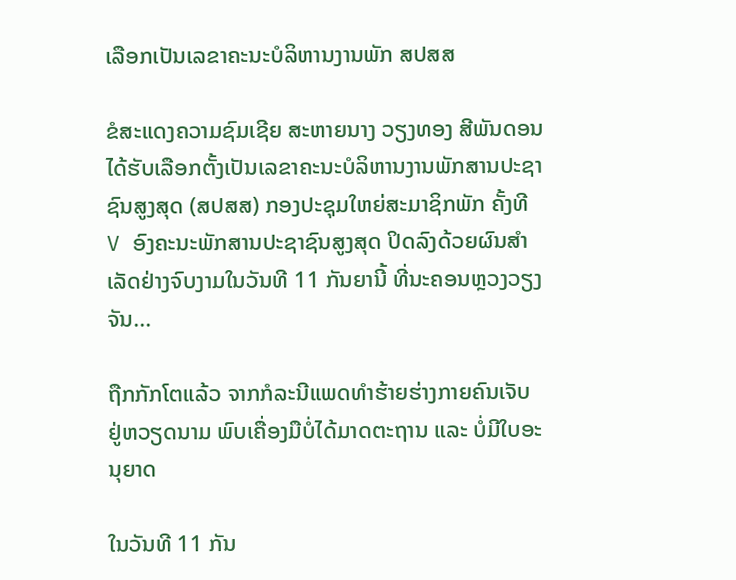ເລືອກເປັນເລຂາຄະນະບໍລິຫານງານພັກ ສປສສ

ຂໍສະແດງຄວາມຊົມເຊີຍ ສະຫາຍນາງ ວຽງທອງ ສີພັນດອນ ໄດ້ຮັບເລືອກຕັ້ງເປັນເລຂາຄະນະບໍລິຫານງານພັກສານປະຊາຊົນສູງສຸດ (ສປສສ) ກອງປະຊຸມໃຫຍ່ສະມາຊິກພັກ ຄັ້ງທີ V ອົງຄະນະພັກສານປະຊາຊົນສູງສຸດ ປິດລົງດ້ວຍຜົນສຳ ເລັດຢ່າງຈົບງາມໃນວັນທີ 11 ກັນຍານີ້ ທີ່ນະຄອນຫຼວງວຽງຈັນ...

ຖືກກັກໂຕແລ້ວ ຈາກກໍລະນີແພດທຳຮ້າຍຮ່າງກາຍຄົນເຈັບ ຢູ່ຫວຽດນາມ ພົບເຄື່ອງມືບໍ່ໄດ້ມາດຕະຖານ ແລະ ບໍ່ມີໃບອະນຸຍາດ

ໃນວັນທີ 11 ກັນ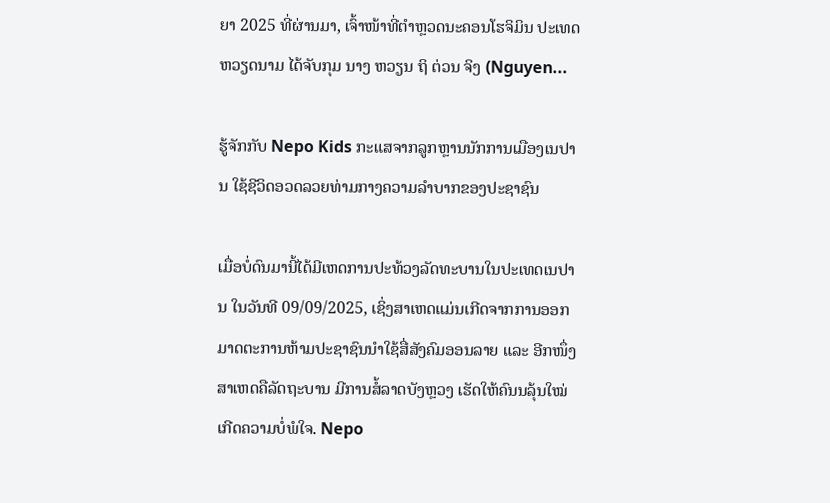ຍາ 2025 ທີ່ຜ່ານມາ, ເຈົ້າໜ້າທີ່ຕຳຫຼວດນະຄອນໂຮຈິມິນ ປະເທດຫວຽດນາມ ໄດ້ຈັບກຸມ ນາງ ຫວຽນ ຖິ ຕ່ວນ ຈິງ (Nguyen...

ຮູ້ຈັກກັບ Nepo Kids ກະແສຈາກລູກຫຼານນັກການເມືອງເນປານ ໃຊ້ຊີວິດອວດລວຍທ່າມກາງຄວາມລຳບາກຂອງປະຊາຊົນ

ເມື່ອບໍ່ດົນມານີ້ໄດ້ມີເຫດການປະທ້ວງລັດທະບານໃນປະເທດເນປານ ໃນວັນທີ 09/09/2025, ເຊິ່ງສາເຫດແມ່ນເກີດຈາກການອອກມາດຕະການຫ້າມປະຊາຊົນນໍາໃຊ້ສື່ສັງຄົມອອນລາຍ ແລະ ອີກໜຶ່ງສາເຫດຄືລັດຖະບານ ມີການສໍ້ລາດບັງຫຼວງ ເຮັດໃຫ້ຄົນນລຸ້ນໃໝ່ເກີດຄວາມບໍ່ພໍໃຈ. Nepo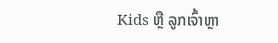Kids ຫຼື ລູກເຈົ້າຫຼາ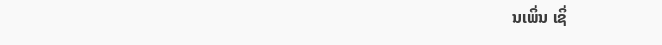ນເພິ່ນ ເຊິ່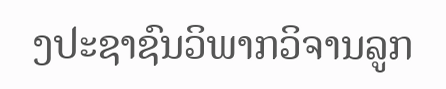ງປະຊາຊົນວິພາກວິຈານລູກ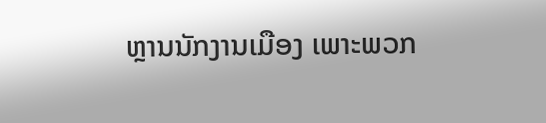ຫຼານນັກງານເມືອງ ເພາະພວກ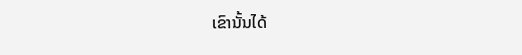ເຂົານັ້ນໄດ້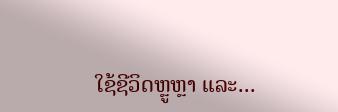ໃຊ້ຊີວິດຫຼູຫຼາ ແລະ...